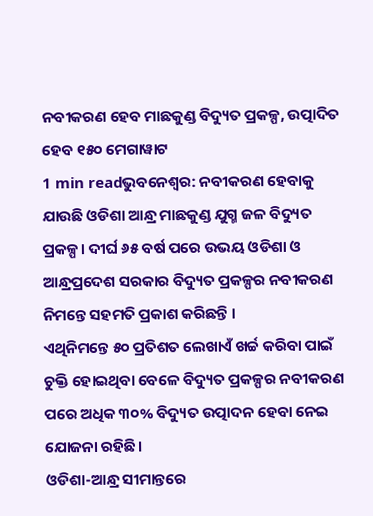ନବୀକରଣ ହେବ ମାଛକୁଣ୍ଡ ବିଦ୍ୟୁତ ପ୍ରକଳ୍ପ, ଉତ୍ପାଦିତ ହେବ ୧୫୦ ମେଗାୱାଟ
1 min readଭୁବନେଶ୍ୱର: ନବୀକରଣ ହେବାକୁ ଯାଉଛି ଓଡିଶା ଆନ୍ଧ୍ର ମାଛକୁଣ୍ଡ ଯୁଗ୍ମ ଜଳ ବିଦ୍ୟୁତ ପ୍ରକଳ୍ପ। ଦୀର୍ଘ ୬୫ ବର୍ଷ ପରେ ଉଭୟ ଓଡିଶା ଓ ଆନ୍ଧ୍ରପ୍ରଦେଶ ସରକାର ବିଦ୍ୟୁତ ପ୍ରକଳ୍ପର ନବୀକରଣ ନିମନ୍ତେ ସହମତି ପ୍ରକାଶ କରିଛନ୍ତି ।
ଏଥିନିମନ୍ତେ ୫୦ ପ୍ରତିଶତ ଲେଖାଏଁ ଖର୍ଚ୍ଚ କରିବା ପାଇଁ ଚୁକ୍ତି ହୋଇଥିବା ବେଳେ ବିଦ୍ୟୁତ ପ୍ରକଳ୍ପର ନବୀକରଣ ପରେ ଅଧିକ ୩୦% ବିଦ୍ୟୁତ ଉତ୍ପାଦନ ହେବା ନେଇ ଯୋଜନା ରହିଛି।
ଓଡିଶା-ଆନ୍ଧ୍ର ସୀମାନ୍ତରେ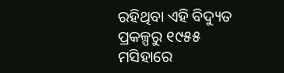ରହିଥିବା ଏହି ବିଦ୍ୟୁତ ପ୍ରକଳ୍ପରୁ ୧୯୫୫ ମସିହାରେ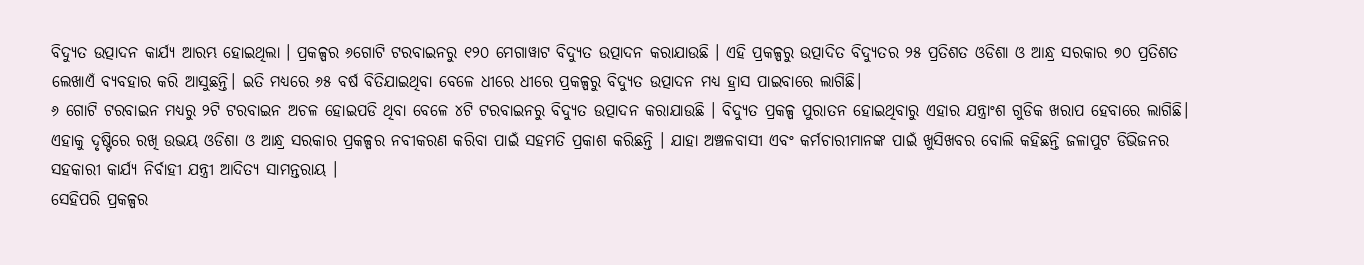ବିଦ୍ୟୁତ ଉତ୍ପାଦନ କାର୍ଯ୍ୟ ଆରମ୍ଭ ହୋଇଥିଲା । ପ୍ରକଳ୍ପର ୬ଗୋଟି ଟରବାଇନରୁ ୧୨୦ ମେଗାୱାଟ ବିଦ୍ୟୁତ ଉତ୍ପାଦନ କରାଯାଉଛି । ଏହି ପ୍ରକଳ୍ପରୁ ଉତ୍ପାଦିତ ବିଦ୍ୟୁତର ୨୫ ପ୍ରତିଶତ ଓଡିଶା ଓ ଆନ୍ଧ୍ର ସରକାର ୭୦ ପ୍ରତିଶତ ଲେଖାଏଁ ବ୍ୟବହାର କରି ଆସୁଛନ୍ତି। ଇତି ମଧ୍ୟରେ ୬୫ ବର୍ଷ ବିତିଯାଇଥିବା ବେଳେ ଧୀରେ ଧୀରେ ପ୍ରକଳ୍ପରୁ ବିଦ୍ୟୁତ ଉତ୍ପାଦନ ମଧ୍ୟ ହ୍ରାସ ପାଇବାରେ ଲାଗିଛି।
୬ ଗୋଟି ଟରବାଇନ ମଧ୍ୟରୁ ୨ଟି ଟରବାଇନ ଅଚଳ ହୋଇପଡି ଥିବା ବେଳେ ୪ଟି ଟରବାଇନରୁ ବିଦ୍ୟୁତ ଉତ୍ପାଦନ କରାଯାଉଛି । ବିଦ୍ୟୁତ ପ୍ରକଳ୍ପ ପୁରାତନ ହୋଇଥିବାରୁ ଏହାର ଯନ୍ତ୍ରାଂଶ ଗୁଡିକ ଖରାପ ହେବାରେ ଲାଗିଛି। ଏହାକୁ ଦୃଷ୍ଟିରେ ରଖି ଉଭୟ ଓଡିଶା ଓ ଆନ୍ଧ୍ର ସରକାର ପ୍ରକଳ୍ପର ନବୀକରଣ କରିବା ପାଇଁ ସହମତି ପ୍ରକାଶ କରିଛନ୍ତି । ଯାହା ଅଞ୍ଚଳବାସୀ ଏବଂ କର୍ମଚାରୀମାନଙ୍କ ପାଇଁ ଖୁସିଖବର ବୋଲି କହିଛନ୍ତି ଜଳାପୁଟ ଡିଭିଜନର ସହକାରୀ କାର୍ଯ୍ୟ ନିର୍ବାହୀ ଯନ୍ତ୍ରୀ ଆଦିତ୍ୟ ସାମନ୍ତରାୟ ।
ସେହିପରି ପ୍ରକଳ୍ପର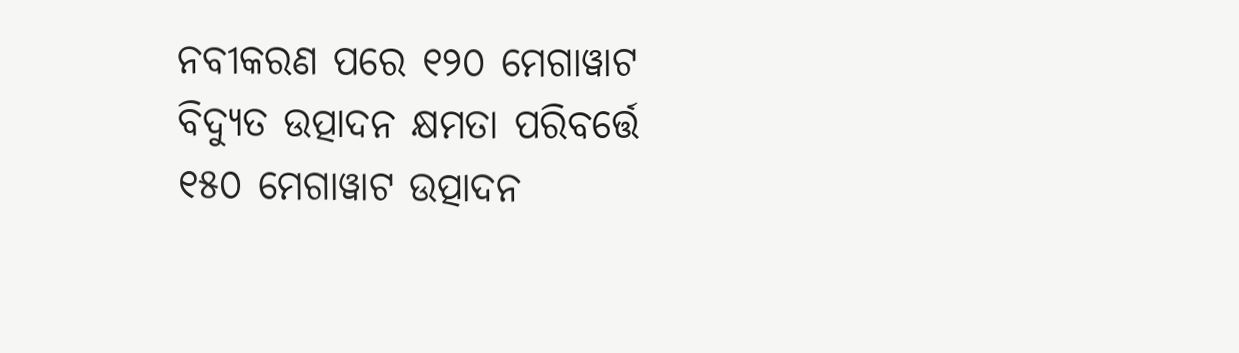ନବୀକରଣ ପରେ ୧୨୦ ମେଗାୱାଟ ବିଦ୍ୟୁତ ଉତ୍ପାଦନ କ୍ଷମତା ପରିବର୍ତ୍ତେ ୧୫୦ ମେଗାୱାଟ ଉତ୍ପାଦନ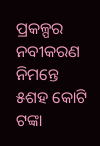ପ୍ରକଳ୍ପର ନବୀକରଣ ନିମନ୍ତେ ୫ଶହ କୋଟି ଟଙ୍କା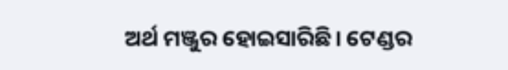ଅର୍ଥ ମଞ୍ଜୁର ହୋଇସାରିଛି। ଟେଣ୍ଡର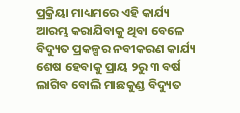ପ୍ରକ୍ରିୟା ମାଧ୍ୟମରେ ଏହି କାର୍ଯ୍ୟ ଆରମ୍ଭ କରାଯିବାକୁ ଥିବା ବେଳେ ବିଦ୍ୟୁତ ପ୍ରକଳ୍ପର ନବୀକରଣ କାର୍ଯ୍ୟ ଶେଷ ହେବାକୁ ପ୍ରାୟ ୨ରୁ ୩ ବର୍ଷ ଲାଗିବ ବୋଲି ମାଛକୁଣ୍ଡ ବିଦ୍ୟୁତ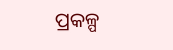ପ୍ରକଳ୍ପ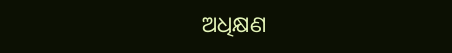ଅଧିକ୍ଷଣ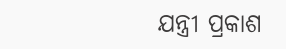ଯନ୍ତ୍ରୀ ପ୍ରକାଶ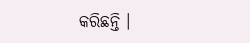କରିଛନ୍ତି ।